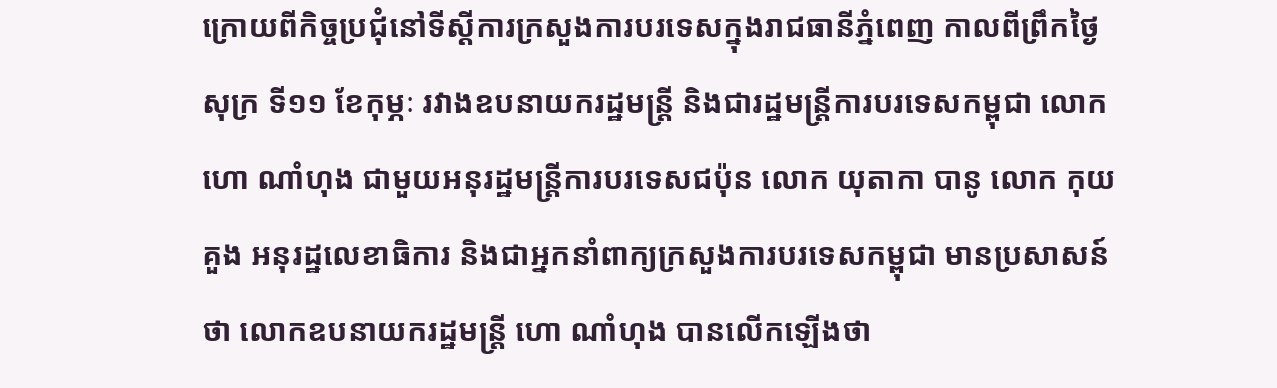ក្រោយពីកិច្ចប្រជុំនៅទីស្តីការក្រសួងការបរទេសក្នុងរាជធានីភ្នំពេញ កាលពីព្រឹកថ្ងៃសុក្រ ទី១១ ខែកុម្ភៈ រវាងឧបនាយករដ្ឋមន្ត្រី និងជារដ្ឋមន្ត្រីការបរទេសកម្ពុជា លោក ហោ ណាំហុង ជាមួយអនុរដ្ឋមន្ត្រីការបរទេសជប៉ុន លោក យុតាកា បានូ លោក កុយ គួង អនុរដ្ឋលេខាធិការ និងជាអ្នកនាំពាក្យក្រសួងការបរទេសកម្ពុជា មានប្រសាសន៍ថា លោកឧបនាយករដ្ឋមន្ត្រី ហោ ណាំហុង បានលើកឡើងថា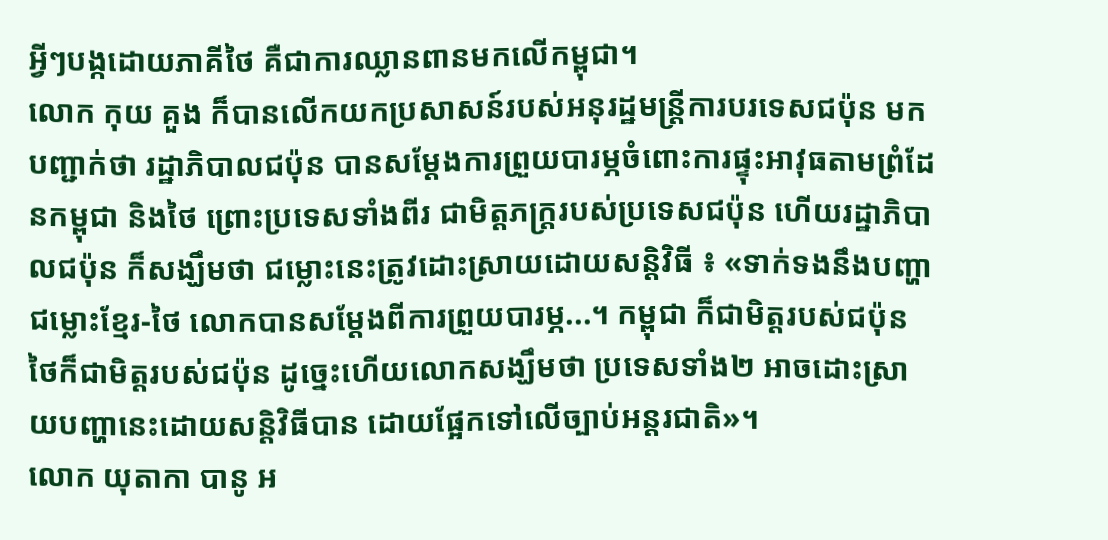អ្វីៗបង្កដោយភាគីថៃ គឺជាការឈ្លានពានមកលើកម្ពុជា។
លោក កុយ គួង ក៏បានលើកយកប្រសាសន៍របស់អនុរដ្ឋមន្ត្រីការបរទេសជប៉ុន មកបញ្ជាក់ថា រដ្ឋាភិបាលជប៉ុន បានសម្តែងការព្រួយបារម្ភចំពោះការផ្ទុះអាវុធតាមព្រំដែនកម្ពុជា និងថៃ ព្រោះប្រទេសទាំងពីរ ជាមិត្តភក្ត្ររបស់ប្រទេសជប៉ុន ហើយរដ្ឋាភិបាលជប៉ុន ក៏សង្ឃឹមថា ជម្លោះនេះត្រូវដោះស្រាយដោយសន្តិវិធី ៖ «ទាក់ទងនឹងបញ្ហាជម្លោះខ្មែរ-ថៃ លោកបានសម្ដែងពីការព្រួយបារម្ភ...។ កម្ពុជា ក៏ជាមិត្តរបស់ជប៉ុន ថៃក៏ជាមិត្តរបស់ជប៉ុន ដូច្នេះហើយលោកសង្ឃឹមថា ប្រទេសទាំង២ អាចដោះស្រាយបញ្ហានេះដោយសន្តិវិធីបាន ដោយផ្អែកទៅលើច្បាប់អន្តរជាតិ»។
លោក យុតាកា បានូ អ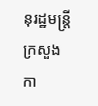នុរដ្ឋមន្ត្រីក្រសួងកា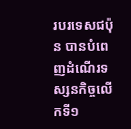របរទេសជប៉ុន បានបំពេញដំណើរទស្សនកិច្ចលើកទី១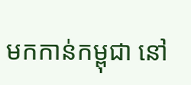មកកាន់កម្ពុជា នៅ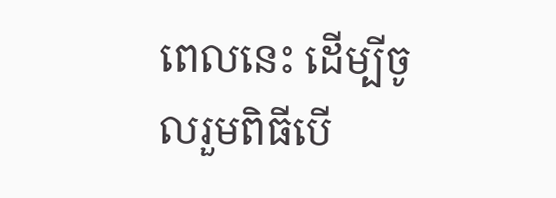ពេលនេះ ដើម្បីចូលរួមពិធីបើ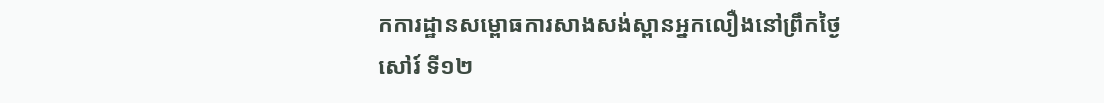កការដ្ឋានសម្ពោធការសាងសង់ស្ពានអ្នកលឿងនៅព្រឹកថ្ងៃសៅរ៍ ទី១២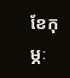ខែកុម្ភៈ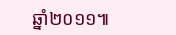ឆ្នាំ២០១១៕